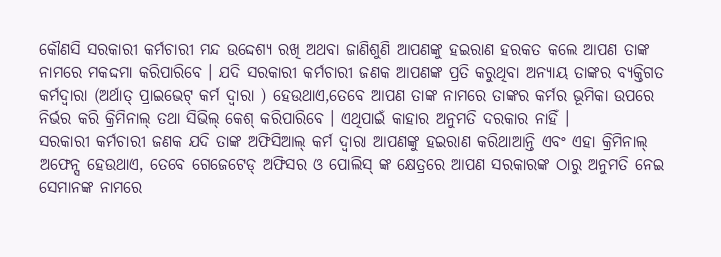କୌଣସି ସରକାରୀ କର୍ମଚାରୀ ମନ୍ଦ ଉଦ୍ଦେଶ୍ୟ ରଖି ଅଥବା ଜାଣିଶୁଣି ଆପଣଙ୍କୁ ହଇରାଣ ହରକତ କଲେ ଆପଣ ତାଙ୍କ ନାମରେ ମକଦ୍ଦମା କରିପାରିବେ । ଯଦି ସରକାରୀ କର୍ମଚାରୀ ଜଣକ ଆପଣଙ୍କ ପ୍ରତି କରୁଥିବା ଅନ୍ୟାୟ ତାଙ୍କର ବ୍ୟକ୍ତିଗତ କର୍ମଦ୍ଵାରା (ଅର୍ଥାତ୍ ପ୍ରାଇଭେଟ୍ କର୍ମ ଦ୍ଵାରା ) ହେଉଥାଏ,ତେବେ ଆପଣ ତାଙ୍କ ନାମରେ ତାଙ୍କର କର୍ମର ଭୂମିକା ଉପରେ ନିର୍ଭର କରି କ୍ରିମିନାଲ୍ ତଥା ସିଭିଲ୍ କେଶ୍ କରିପାରିବେ । ଏଥିପାଇଁ କାହାର ଅନୁମତି ଦରକାର ନାହିଁ ।
ସରକାରୀ କର୍ମଚାରୀ ଜଣକ ଯଦି ତାଙ୍କ ଅଫିସିଆଲ୍ କର୍ମ ଦ୍ଵାରା ଆପଣଙ୍କୁ ହଇରାଣ କରିଥାଆନ୍ତି ଏବଂ ଏହା କ୍ରିମିନାଲ୍ ଅଫେନ୍ସ ହେଉଥାଏ, ତେବେ ଗେଜେଟେଡ୍ ଅଫିସର ଓ ପୋଲିସ୍ ଙ୍କ କ୍ଷେତ୍ରରେ ଆପଣ ସରକାରଙ୍କ ଠାରୁ ଅନୁମତି ନେଇ ସେମାନଙ୍କ ନାମରେ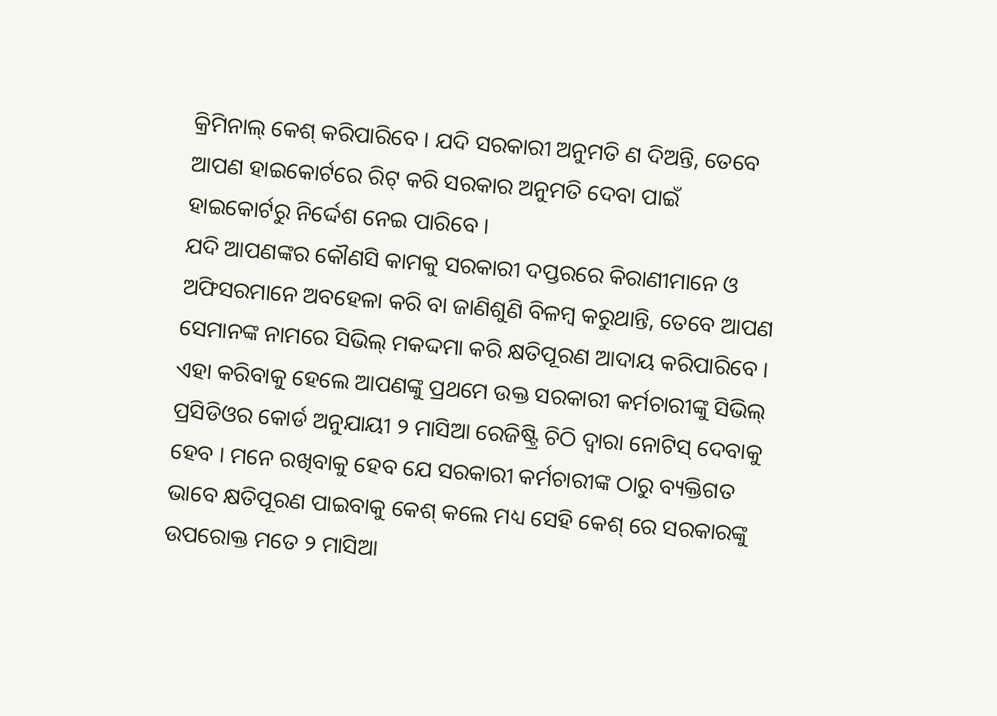କ୍ରିମିନାଲ୍ କେଶ୍ କରିପାରିବେ । ଯଦି ସରକାରୀ ଅନୁମତି ଣ ଦିଅନ୍ତି, ତେବେ ଆପଣ ହାଇକୋର୍ଟରେ ରିଟ୍ କରି ସରକାର ଅନୁମତି ଦେବା ପାଇଁ ହାଇକୋର୍ଟରୁ ନିର୍ଦ୍ଦେଶ ନେଇ ପାରିବେ ।
ଯଦି ଆପଣଙ୍କର କୌଣସି କାମକୁ ସରକାରୀ ଦପ୍ତରରେ କିରାଣୀମାନେ ଓ ଅଫିସରମାନେ ଅବହେଳା କରି ବା ଜାଣିଶୁଣି ବିଳମ୍ବ କରୁଥାନ୍ତି, ତେବେ ଆପଣ ସେମାନଙ୍କ ନାମରେ ସିଭିଲ୍ ମକଦ୍ଦମା କରି କ୍ଷତିପୂରଣ ଆଦାୟ କରିପାରିବେ । ଏହା କରିବାକୁ ହେଲେ ଆପଣଙ୍କୁ ପ୍ରଥମେ ଉକ୍ତ ସରକାରୀ କର୍ମଚାରୀଙ୍କୁ ସିଭିଲ୍ ପ୍ରସିଡିଓର କୋର୍ଡ ଅନୁଯାୟୀ ୨ ମାସିଆ ରେଜିଷ୍ଟ୍ରି ଚିଠି ଦ୍ଵାରା ନୋଟିସ୍ ଦେବାକୁ ହେବ । ମନେ ରଖିବାକୁ ହେବ ଯେ ସରକାରୀ କର୍ମଚାରୀଙ୍କ ଠାରୁ ବ୍ୟକ୍ତିଗତ ଭାବେ କ୍ଷତିପୂରଣ ପାଇବାକୁ କେଶ୍ କଲେ ମଧ୍ୟ ସେହି କେଶ୍ ରେ ସରକାରଙ୍କୁ ଉପରୋକ୍ତ ମତେ ୨ ମାସିଆ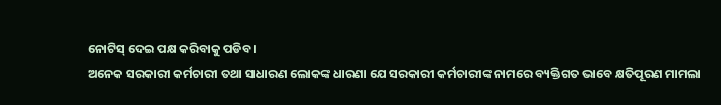ନୋଟିସ୍ ଦେଇ ପକ୍ଷ କରିବାକୁ ପଡିବ ।
ଅନେକ ସରକାରୀ କର୍ମଚାରୀ ତଥା ସାଧାରଣ ଲୋକଙ୍କ ଧାରଣା ଯେ ସରକାରୀ କର୍ମଚାରୀଙ୍କ ନାମରେ ବ୍ୟକ୍ତିଗତ ଭାବେ କ୍ଷତିପୂରଣ ମାମଲା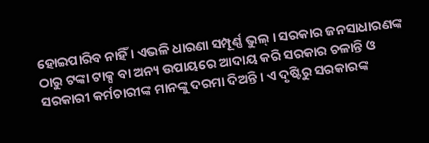ହୋଇପାରିବ ନାହିଁ । ଏଭଳି ଧାରଣା ସମ୍ପୂର୍ଣ୍ଣ ଭୁଲ୍ । ସରକାର ଜନସାଧାରଣଙ୍କ ଠାରୁ ଟଙ୍କା ଟାକ୍ସ ବା ଅନ୍ୟ ଉପାୟରେ ଆଦାୟ କରି ସରକାର ଚଳାନ୍ତି ଓ ସରକାରୀ କର୍ମଚାରୀଙ୍କ ମାନଙ୍କୁ ଦରମା ଦିଅନ୍ତି । ଏ ଦୃଷ୍ଟିରୁ ସରକାରଙ୍କ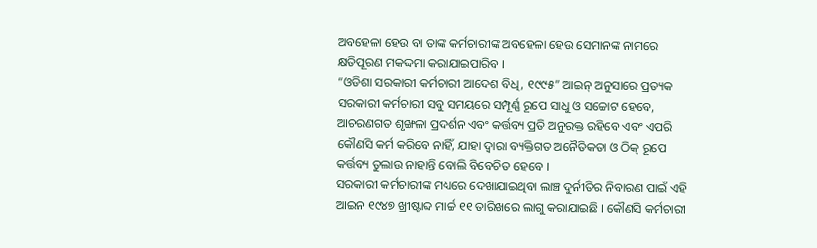ଅବହେଳା ହେଉ ବା ତାଙ୍କ କର୍ମଚାରୀଙ୍କ ଅବହେଳା ହେଉ ସେମାନଙ୍କ ନାମରେ କ୍ଷତିପୂରଣ ମକଦ୍ଦମା କରାଯାଇପାରିବ ।
“ଓଡିଶା ସରକାରୀ କର୍ମଚାରୀ ଆଦେଶ ବିଧି, ୧୯୯୫” ଆଇନ୍ ଅନୁସାରେ ପ୍ରତ୍ୟକ ସରକାରୀ କର୍ମଚାରୀ ସବୁ ସମୟରେ ସମ୍ପୂର୍ଣ୍ଣ ରୂପେ ସାଧୁ ଓ ସଚ୍ଚୋଟ ହେବେ, ଆଚରଣଗତ ଶୃଙ୍ଖଳା ପ୍ରଦର୍ଶନ ଏବଂ କର୍ତ୍ତବ୍ୟ ପ୍ରତି ଅନୁରକ୍ତ ରହିବେ ଏବଂ ଏପରି କୌଣସି କର୍ମ କରିବେ ନାହିଁ, ଯାହା ଦ୍ଵାରା ବ୍ୟକ୍ତିଗତ ଅନୈତିକତା ଓ ଠିକ୍ ରୂପେ କର୍ତ୍ତବ୍ୟ ତୁଲାଉ ନାହାନ୍ତି ବୋଲି ବିବେଚିତ ହେବେ ।
ସରକାରୀ କର୍ମଚାରୀଙ୍କ ମଧ୍ୟରେ ଦେଖାଯାଇଥିବା ଲାଞ୍ଚ ଦୁର୍ନୀତିର ନିବାରଣ ପାଇଁ ଏହି ଆଇନ ୧୯୪୭ ଖ୍ରୀଷ୍ଟାବ୍ଦ ମାର୍ଚ୍ଚ ୧୧ ତାରିଖରେ ଲାଗୁ କରାଯାଇଛି । କୌଣସି କର୍ମଚାରୀ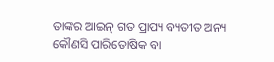ତାଙ୍କର ଆଇନ୍ ଗତ ପ୍ରାପ୍ୟ ବ୍ୟତୀତ ଅନ୍ୟ କୌଣସି ପାରିତୋଷିକ ବା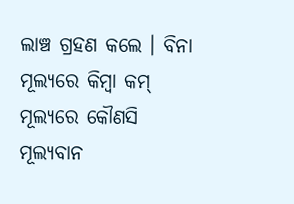ଲାଞ୍ଚ ଗ୍ରହଣ କଲେ । ବିନା ମୂଲ୍ୟରେ କିମ୍ବା କମ୍ ମୂଲ୍ୟରେ କୌଣସି ମୂଲ୍ୟବାନ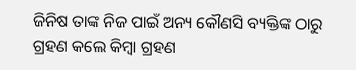ଜିନିଷ ତାଙ୍କ ନିଜ ପାଇଁ ଅନ୍ୟ କୌଣସି ବ୍ୟକ୍ତିଙ୍କ ଠାରୁ ଗ୍ରହଣ କଲେ କିମ୍ବା ଗ୍ରହଣ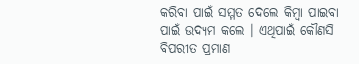କରିବା ପାଇଁ ସମ୍ମତ ଦେଲେ କିମ୍ବା ପାଇବା ପାଇଁ ଉଦ୍ୟମ କଲେ । ଏଥିପାଇଁ କୌଣସି ବିପରୀତ ପ୍ରମାଣ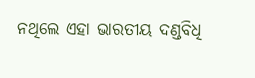ନଥିଲେ ଏହା ଭାରତୀୟ ଦଣ୍ଡବିଧି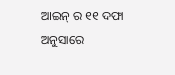ଆଇନ୍ ର ୧୧ ଦଫା ଅନୁସାରେ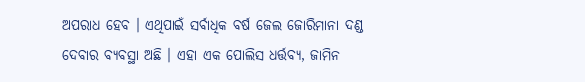ଅପରାଧ ହେବ । ଏଥିପାଇଁ ସର୍ବାଧିକ ବର୍ଷ ଜେଲ ଜୋରିମାନା ଦଣ୍ଡ ଦେବାର ବ୍ୟବସ୍ଥା ଅଛି । ଏହା ଏକ ପୋଲିସ ଧର୍ତ୍ତବ୍ୟ, ଜାମିନ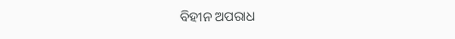ବିହୀନ ଅପରାଧ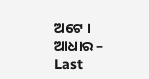ଅଟେ ।
ଆଧାର –
Last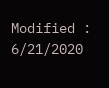Modified : 6/21/2020